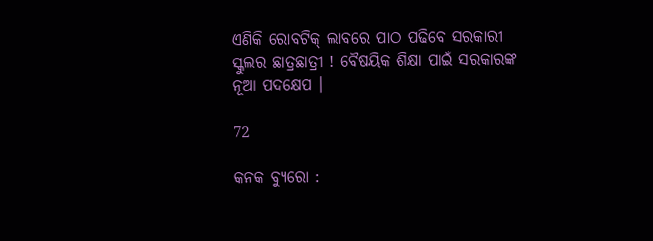ଏଣିକି ରୋବଟିକ୍ ଲାବରେ ପାଠ ପଢିବେ ସରକାରୀ ସ୍କୁଲର ଛାତ୍ରଛାତ୍ରୀ ! ବୈଷୟିକ ଶିକ୍ଷା ପାଇଁ ସରକାରଙ୍କ ନୂଆ ପଦକ୍ଷେପ ।

72

କନକ ବ୍ୟୁରୋ :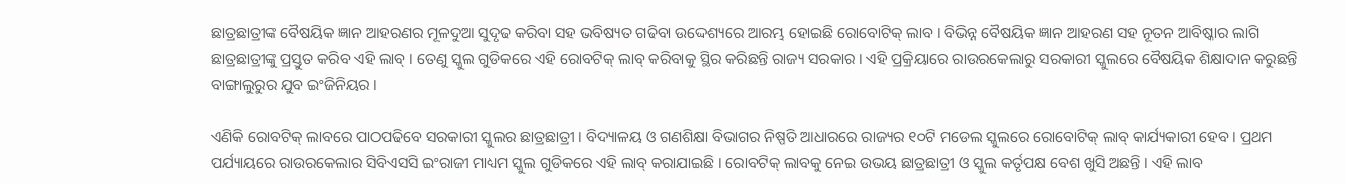ଛାତ୍ରଛାତ୍ରୀଙ୍କ ବୈଷୟିକ ଜ୍ଞାନ ଆହରଣର ମୂଳଦୁଆ ସୁଦୃଢ କରିବା ସହ ଭବିଷ୍ୟତ ଗଢିବା ଉଦ୍ଦେଶ୍ୟରେ ଆରମ୍ଭ ହୋଇଛି ରୋବୋଟିକ୍ ଲାବ । ବିଭିନ୍ନ ବୈଷୟିକ ଜ୍ଞାନ ଆହରଣ ସହ ନୂତନ ଆବିଷ୍କାର ଲାଗି ଛାତ୍ରଛାତ୍ରୀଙ୍କୁ ପ୍ରସ୍ତୁତ କରିବ ଏହି ଲାବ୍ । ତେଣୁ ସ୍କୁଲ ଗୁଡିକରେ ଏହି ରୋବଟିକ୍ ଲାବ୍ କରିବାକୁ ସ୍ଥିର କରିଛନ୍ତି ରାଜ୍ୟ ସରକାର । ଏହି ପ୍ରକ୍ରିୟାରେ ରାଉରକେଲାରୁ ସରକାରୀ ସ୍କୁଲରେ ବୈଷୟିକ ଶିକ୍ଷାଦାନ କରୁଛନ୍ତି ବାଙ୍ଗାଲୁରୁର ଯୁବ ଇଂଜିନିୟର ।

ଏଣିକି ରୋବଟିକ୍ ଲାବରେ ପାଠପଢିବେ ସରକାରୀ ସ୍କୁଲର ଛାତ୍ରଛାତ୍ରୀ । ବିଦ୍ୟାଳୟ ଓ ଗଣଶିକ୍ଷା ବିଭାଗର ନିଷ୍ପତି ଆଧାରରେ ରାଜ୍ୟର ୧୦ଟି ମଡେଲ ସ୍କୁଲରେ ରୋବୋଟିକ୍ ଲାବ୍ କାର୍ଯ୍ୟକାରୀ ହେବ । ପ୍ରଥମ ପର୍ଯ୍ୟାୟରେ ରାଉରକେଲାର ସିବିଏସସି ଇଂରାଜୀ ମାଧ୍ୟମ ସ୍କୁଲ ଗୁଡିକରେ ଏହି ଲାବ୍ କରାଯାଇଛି । ରୋବଟିକ୍ ଲାବକୁ ନେଇ ଉଭୟ ଛାତ୍ରଛାତ୍ରୀ ଓ ସ୍କୁଲ କର୍ତୃପକ୍ଷ ବେଶ ଖୁସି ଅଛନ୍ତି । ଏହି ଲାବ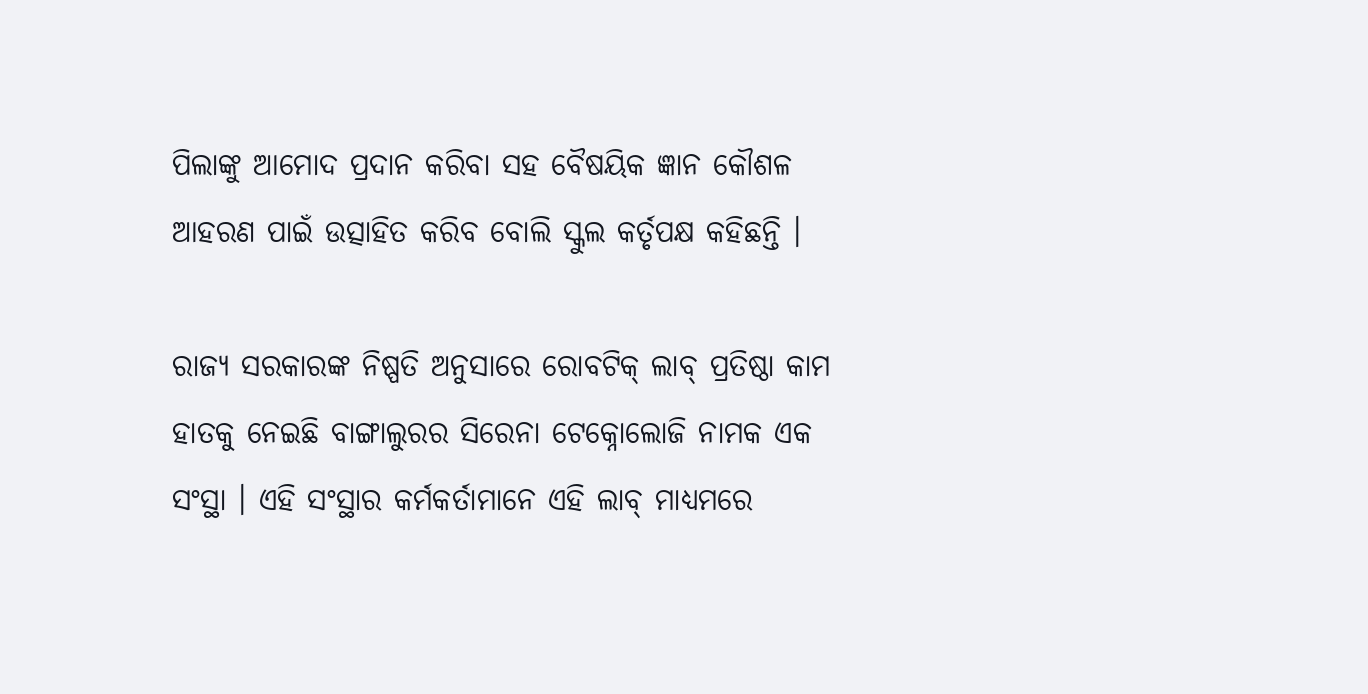ପିଲାଙ୍କୁ ଆମୋଦ ପ୍ରଦାନ କରିବା ସହ ବୈଷୟିକ ଜ୍ଞାନ କୌଶଳ ଆହରଣ ପାଇଁ ଉତ୍ସାହିତ କରିବ ବୋଲି ସ୍କୁଲ କର୍ତୃପକ୍ଷ କହିଛନ୍ତି ।

ରାଜ୍ୟ ସରକାରଙ୍କ ନିଷ୍ପତି ଅନୁସାରେ ରୋବଟିକ୍ ଲାବ୍ ପ୍ରତିଷ୍ଠା କାମ ହାତକୁ ନେଇଛି ବାଙ୍ଗାଲୁରର ସିରେନା ଟେକ୍ନୋଲୋଜି ନାମକ ଏକ ସଂସ୍ଥା । ଏହି ସଂସ୍ଥାର କର୍ମକର୍ତାମାନେ ଏହି ଲାବ୍ ମାଧ୍ୟମରେ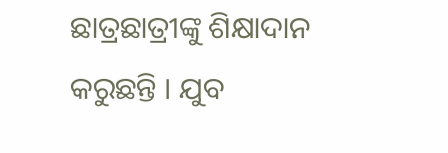ଛାତ୍ରଛାତ୍ରୀଙ୍କୁ ଶିକ୍ଷାଦାନ କରୁଛନ୍ତି । ଯୁବ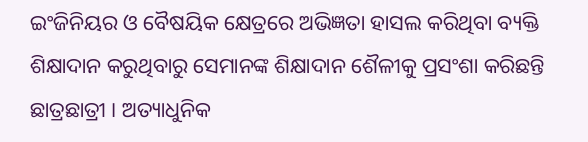ଇଂଜିନିୟର ଓ ବୈଷୟିକ କ୍ଷେତ୍ରରେ ଅଭିଜ୍ଞତା ହାସଲ କରିଥିବା ବ୍ୟକ୍ତି ଶିକ୍ଷାଦାନ କରୁଥିବାରୁ ସେମାନଙ୍କ ଶିକ୍ଷାଦାନ ଶୈଳୀକୁ ପ୍ରସଂଶା କରିଛନ୍ତି ଛାତ୍ରଛାତ୍ରୀ । ଅତ୍ୟାଧୁନିକ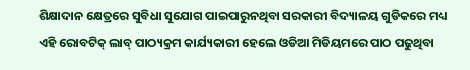ଶିକ୍ଷାଦାନ କ୍ଷେତ୍ରରେ ସୁବିଧା ସୁଯୋଗ ପାଇପାରୁନଥିବା ସରକାରୀ ବିଦ୍ୟାଳୟ ଗୁଡିକରେ ମଧ୍ୟ ଏହି ରୋବଟିକ୍ ଲାବ୍ ପାଠ୍ୟକ୍ରମ କାର୍ଯ୍ୟକାରୀ ହେଲେ ଓଡିଆ ମିଡିୟମରେ ପାଠ ପଢୁଥିବା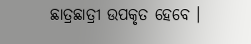ଛାତ୍ରଛାତ୍ରୀ ଉପକୃତ ହେବେ ।